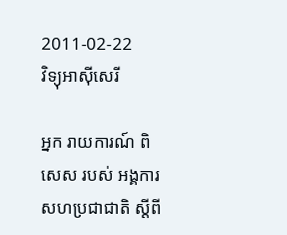2011-02-22
វិទ្យុអាស៊ីសេរី

អ្នក រាយការណ៍ ពិសេស របស់ អង្គការ សហប្រជាជាតិ ស្ដីពី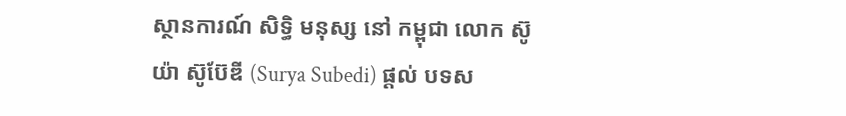ស្ថានការណ៍ សិទ្ធិ មនុស្ស នៅ កម្ពុជា លោក ស៊ូយ៉ា ស៊ូប៊ែឌី (Surya Subedi) ផ្ដល់ បទស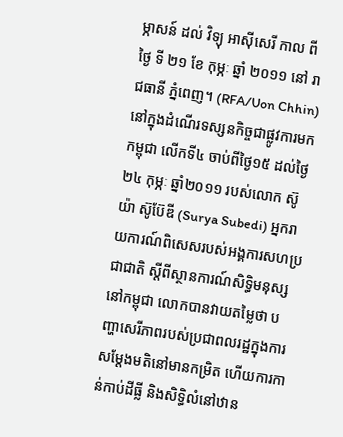ម្ភាសន៍ ដល់ វិទ្យុ អាស៊ីសេរី កាល ពី ថ្ងៃ ទី ២១ ខែ កុម្ភៈ ឆ្នាំ ២០១១ នៅ រាជធានី ភ្នំពេញ។ (RFA/Uon Chhin)
នៅក្នុងដំណើរទស្សនកិច្ចជាផ្លូវការមកកម្ពុជា លើកទី៤ ចាប់ពីថ្ងៃ១៥ ដល់ថ្ងៃ២៤ កុម្ភៈ ឆ្នាំ២០១១ របស់លោក ស៊ូយ៉ា ស៊ូប៊ែឌី (Surya Subedi) អ្នករាយការណ៍ពិសេសរបស់អង្គការសហប្រជាជាតិ ស្ដីពីស្ថានការណ៍សិទ្ធិមនុស្សនៅកម្ពុជា លោកបានវាយតម្លៃថា បញ្ហាសេរីភាពរបស់ប្រជាពលរដ្ឋក្នុងការសម្ដែងមតិនៅមានកម្រិត ហើយការកាន់កាប់ដីធ្លី និងសិទ្ធិលំនៅឋាន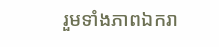រួមទាំងភាពឯករា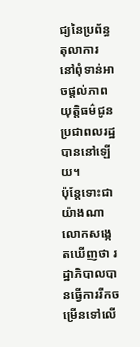ជ្យនៃប្រព័ន្ធតុលាការ នៅពុំទាន់អាចផ្ដល់ភាពយុត្តិធម៌ជូនប្រជាពលរដ្ឋបាននៅឡើយ។
ប៉ុន្តែទោះជាយ៉ាងណា លោកសង្កេតឃើញថា រដ្ឋាភិបាលបានធ្វើការរីកចម្រើនទៅលើ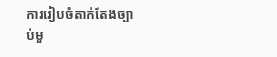ការរៀបចំតាក់តែងច្បាប់មួ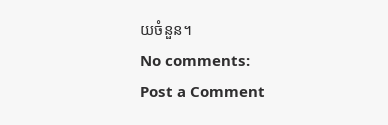យចំនួន។
No comments:
Post a Comment